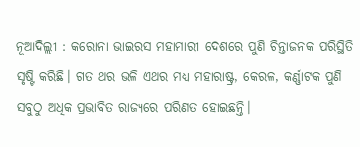ନୂଆଦିଲ୍ଲୀ : କରୋନା ଭାଇରସ ମହାମାରୀ ଦେଶରେ ପୁଣି ଚିନ୍ତାଜନକ ପରିସ୍ଥିତି ସୃଷ୍ଟି କରିଛି। ଗତ ଥର ଭଳି ଏଥର ମଧ୍ୟ ମହାରାଷ୍ଟ୍ର, କେରଳ, କର୍ଣ୍ଣାଟକ ପୁଣି ସବୁଠୁ ଅଧିକ ପ୍ରଭାବିତ ରାଜ୍ୟରେ ପରିଣତ ହୋଇଛନ୍ତି।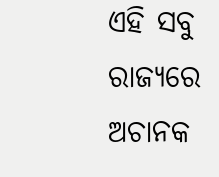ଏହି ସବୁ ରାଜ୍ୟରେ ଅଚାନକ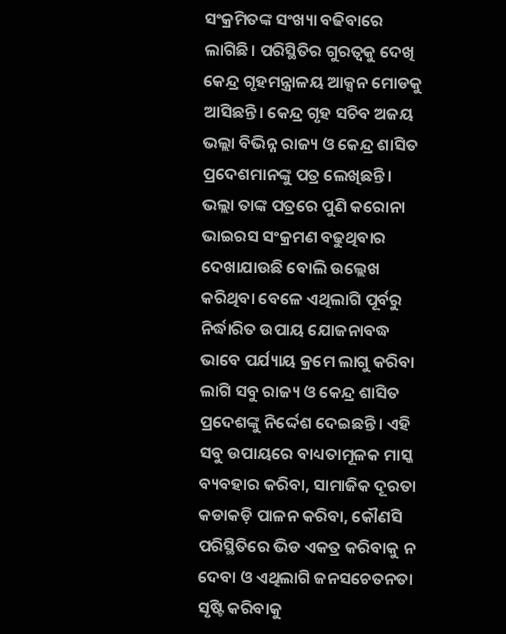ସଂକ୍ରମିତଙ୍କ ସଂଖ୍ୟା ବଢିବାରେ ଲାଗିଛି। ପରିସ୍ଥିତିର ଗୁରତ୍ୱକୁ ଦେଖି କେନ୍ଦ୍ର ଗୃହମନ୍ତ୍ରାଳୟ ଆକ୍ସନ ମୋଡକୁ ଆସିଛନ୍ତି। କେନ୍ଦ୍ର ଗୃହ ସଚିବ ଅଜୟ ଭଲ୍ଲା ବିଭିନ୍ନ ରାଜ୍ୟ ଓ କେନ୍ଦ୍ର ଶାସିତ ପ୍ରଦେଶମାନଙ୍କୁ ପତ୍ର ଲେଖିଛନ୍ତି।
ଭଲ୍ଲା ତାଙ୍କ ପତ୍ରରେ ପୁଣି କରୋନା ଭାଇରସ ସଂକ୍ରମଣ ବଢୁଥିବାର ଦେଖାଯାଉଛି ବୋଲି ଉଲ୍ଲେଖ କରିଥିବା ବେଳେ ଏଥିଲାଗି ପୂର୍ବରୁ ନିର୍ଦ୍ଧାରିତ ଉପାୟ ଯୋଜନାବଦ୍ଧ ଭାବେ ପର୍ଯ୍ୟାୟ କ୍ରମେ ଲାଗୁ କରିବା ଲାଗି ସବୁ ରାଜ୍ୟ ଓ କେନ୍ଦ୍ର ଶାସିତ ପ୍ରଦେଶଙ୍କୁ ନିର୍ଦ୍ଦେଶ ଦେଇଛନ୍ତି। ଏହି ସବୁ ଉପାୟରେ ବାଧ୍ୟତାମୂଳକ ମାସ୍କ ବ୍ୟବହାର କରିବା, ସାମାଜିକ ଦୂରତା କଡାକଡ଼ି ପାଳନ କରିବା, କୌଣସି ପରିସ୍ଥିତିରେ ଭିଡ ଏକତ୍ର କରିବାକୁ ନ ଦେବା ଓ ଏଥିଲାଗି ଜନସଚେତନତା ସୃଷ୍ଟି କରିବାକୁ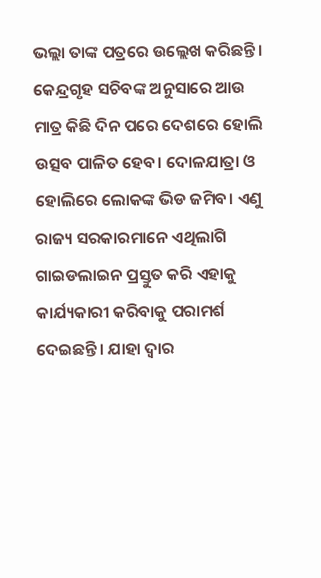ଭଲ୍ଲା ତାଙ୍କ ପତ୍ରରେ ଉଲ୍ଲେଖ କରିଛନ୍ତି।
କେନ୍ଦ୍ରଗୃହ ସଚିବଙ୍କ ଅନୁସାରେ ଆଉ ମାତ୍ର କିଛି ଦିନ ପରେ ଦେଶରେ ହୋଲି ଉତ୍ସବ ପାଳିତ ହେବ। ଦୋଳଯାତ୍ରା ଓ ହୋଲିରେ ଲୋକଙ୍କ ଭିଡ ଜମିବ। ଏଣୁ ରାଜ୍ୟ ସରକାରମାନେ ଏଥିଲାଗି ଗାଇଡଲାଇନ ପ୍ରସ୍ତୁତ କରି ଏହାକୁ କାର୍ଯ୍ୟକାରୀ କରିବାକୁ ପରାମର୍ଶ ଦେଇଛନ୍ତି। ଯାହା ଦ୍ୱାର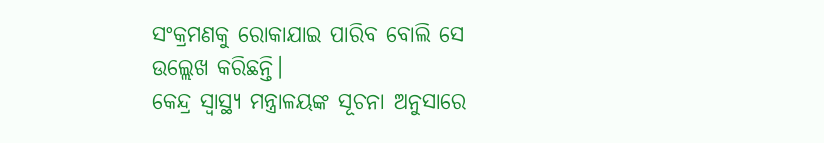ସଂକ୍ରମଣକୁ ରୋକାଯାଇ ପାରିବ ବୋଲି ସେ ଉଲ୍ଲେଖ କରିଛନ୍ତି।
କେନ୍ଦ୍ର ସ୍ୱାସ୍ଥ୍ୟ ମନ୍ତ୍ରାଳୟଙ୍କ ସୂଚନା ଅନୁସାରେ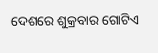ଦେଶରେ ଶୁକ୍ରବାର ଗୋଟିଏ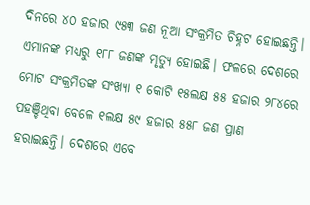ଦିନରେ ୪୦ ହଜାର ୯୫୩ ଜଣ ନୂଆ ସଂକ୍ରମିତ ଚିହ୍ନଟ ହୋଇଛନ୍ତି। ଏମାନଙ୍କ ମଧ୍ୟରୁ ୧୮୮ ଜଣଙ୍କ ମୃତ୍ୟୁ ହୋଇଛି। ଫଳରେ ଦେଶରେ ମୋଟ ସଂକ୍ରମିତଙ୍କ ସଂଖ୍ୟା ୧ କୋଟି ୧୫ଲକ୍ଷ ୫୫ ହଜାର ୨୮୪ରେ ପହଞ୍ଚିଥିବା ବେଳେ ୧ଲକ୍ଷ ୫୯ ହଜାର ୫୫୮ ଜଣ ପ୍ରାଣ ହରାଇଛନ୍ତି। ଦେଶରେ ଏବେ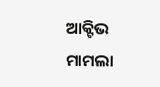ଆକ୍ଟିଭ ମାମଲା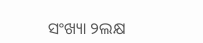ସଂଖ୍ୟା ୨ଲକ୍ଷ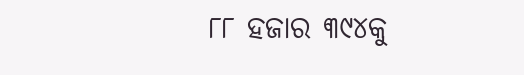୮୮ ହଜାର ୩୯୪କୁ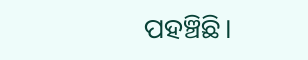ପହଞ୍ଚିଛି।